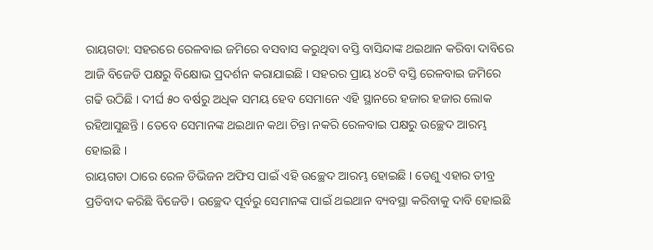ରାୟଗଡା: ସହରରେ ରେଳବାଇ ଜମିରେ ବସବାସ କରୁଥିବା ବସ୍ତି ବାସିନ୍ଦାଙ୍କ ଥଇଥାନ କରିବା ଦାବିରେ ଆଜି ବିଜେଡି ପକ୍ଷରୁ ବିକ୍ଷୋଭ ପ୍ରଦର୍ଶନ କରାଯାଇଛି । ସହରର ପ୍ରାୟ ୪୦ଟି ବସ୍ତି ରେଳବାଇ ଜମିରେ ଗଢି ଉଠିଛି । ଦୀର୍ଘ ୫୦ ବର୍ଷରୁ ଅଧିକ ସମୟ ହେବ ସେମାନେ ଏହି ସ୍ଥାନରେ ହଜାର ହଜାର ଲୋକ ରହିଆସୁଛନ୍ତି । ତେବେ ସେମାନଙ୍କ ଥଇଥାନ କଥା ଚିନ୍ତା ନକରି ରେଳବାଇ ପକ୍ଷରୁ ଉଚ୍ଛେଦ ଆରମ୍ଭ ହୋଇଛି ।
ରାୟଗଡା ଠାରେ ରେଳ ଡିଭିଜନ ଅଫିସ ପାଇଁ ଏହି ଉଚ୍ଛେଦ ଆରମ୍ଭ ହୋଇଛି । ତେଣୁ ଏହାର ତୀବ୍ର ପ୍ରତିବାଦ କରିଛି ବିଜେଡି । ଉଚ୍ଛେଦ ପୂର୍ବରୁ ସେମାନଙ୍କ ପାଇଁ ଥଇଥାନ ବ୍ୟବସ୍ଥା କରିବାକୁ ଦାବି ହୋଇଛି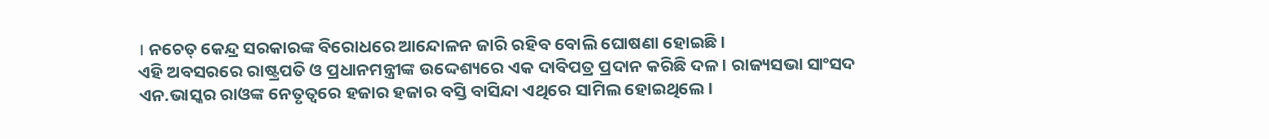। ନଚେତ୍ କେନ୍ଦ୍ର ସରକାରଙ୍କ ବିରୋଧରେ ଆନ୍ଦୋଳନ ଜାରି ରହିବ ବୋଲି ଘୋଷଣା ହୋଇଛି ।
ଏହି ଅବସରରେ ରାଷ୍ଟ୍ରପତି ଓ ପ୍ରଧାନମନ୍ତ୍ରୀଙ୍କ ଉଦ୍ଦେଶ୍ୟରେ ଏକ ଦାବିପତ୍ର ପ୍ରଦାନ କରିଛି ଦଳ । ରାଜ୍ୟସଭା ସାଂସଦ ଏନ.ଭାସ୍କର ରାଓଙ୍କ ନେତୃତ୍ବରେ ହଜାର ହଜାର ବସ୍ତି ବାସିନ୍ଦା ଏଥିରେ ସାମିଲ ହୋଇଥିଲେ ।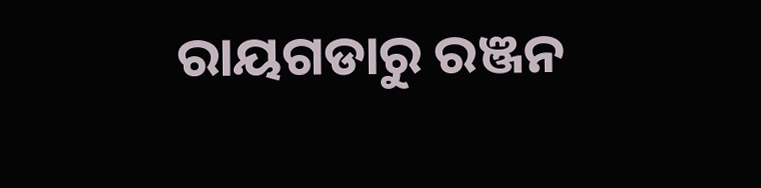ରାୟଗଡାରୁ ରଞ୍ଜନ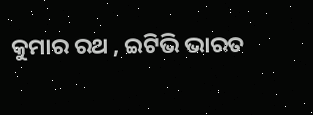କୁମାର ରଥ , ଇଟିଭି ଭାରତ